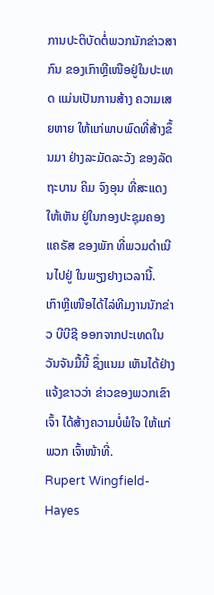ການປະຕິບັດຕໍ່ພວກນັກຂ່າວສາກົນ ຂອງເກົາຫຼີເໜືອຢູ່ໃນປະເທດ ແມ່ນເປັນການສ້າງ ຄວາມເສຍຫາຍ ໃຫ້ແກ່ພາບພົດທີ່ສ້າງຂຶ້ນມາ ຢ່າງລະມັດລະວັງ ຂອງລັດຖະບານ ຄິມ ຈົງອຸນ ທີ່ສະແດງໃຫ້ເຫັນ ຢູ່ໃນກອງປະຊຸມຄອງແຄຣັສ ຂອງພັກ ທີ່ພວມດຳເນີນໄປຢູ່ ໃນພຽງຢາງເວລານີ້.
ເກົາຫຼີເໜືອໄດ້ໄລ່ທີມງານນັກຂ່າວ ບີບີຊີ ອອກຈາກປະເທດໃນວັນຈັນມື້ນີ້ ຊຶ່ງແນມ ເຫັນໄດ້ຢ່າງແຈ້ງຂາວວ່າ ຂ່າວຂອງພວກເຂົາເຈົ້າ ໄດ້ສ້າງຄວາມບໍ່ພໍໃຈ ໃຫ້ແກ່ພວກ ເຈົ້າໜ້າທີ່.
Rupert Wingfield-Hayes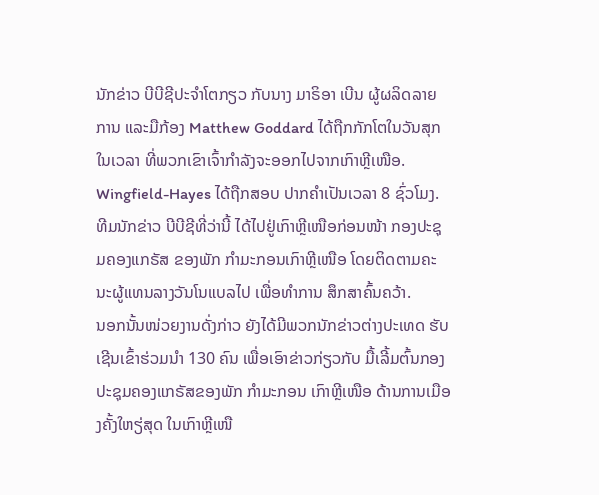ນັກຂ່າວ ບີບີຊີປະຈຳໂຕກຽວ ກັບນາງ ມາຣິອາ ເບີນ ຜູ້ຜລິດລາຍການ ແລະມືກ້ອງ Matthew Goddard ໄດ້ຖືກກັກໂຕໃນວັນສຸກໃນເວລາ ທີ່ພວກເຂົາເຈົ້າກຳລັງຈະອອກໄປຈາກເກົາຫຼີເໜືອ. Wingfield-Hayes ໄດ້ຖືກສອບ ປາກຄຳເປັນເວລາ 8 ຊົ່ວໂມງ.
ທີມນັກຂ່າວ ບີບີຊີທີ່ວ່ານີ້ ໄດ້ໄປຢູ່ເກົາຫຼີເໜືອກ່ອນໜ້າ ກອງປະຊຸມຄອງແກຣັສ ຂອງພັກ ກຳມະກອນເກົາຫຼີເໜືອ ໂດຍຕິດຕາມຄະນະຜູ້ແທນລາງວັນໂນແບລໄປ ເພື່ອທຳການ ສຶກສາຄົ້ນຄວ້າ.
ນອກນັ້ນໜ່ວຍງານດັ່ງກ່າວ ຍັງໄດ້ມີພວກນັກຂ່າວຕ່າງປະເທດ ຮັບເຊີນເຂົ້າຮ່ວມນຳ 130 ຄົນ ເພື່ອເອົາຂ່າວກ່ຽວກັບ ມື້ເລີ້ມຕົ້ນກອງປະຊຸມຄອງແກຣັສຂອງພັກ ກຳມະກອນ ເກົາຫຼີເໜືອ ດ້ານການເມືອງຄັ້ງໃຫຽ່ສຸດ ໃນເກົາຫຼີເໜື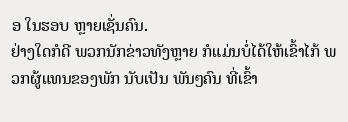ອ ໃນຮອບ ຫຼາຍເຊັ່ນຄົນ.
ຢ່າງໃດກໍດີ ພວກນັກຂ່າວທັງຫຼາຍ ກໍແມ່ນບໍ່ໄດ້ໃຫ້ເຂົ້າໄກ້ ພວກຜູ້ແທນຂອງພັກ ນັບເປັນ ພັນໆຄົນ ທີ່ເຂົ້າ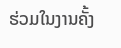ຮ່ວມໃນງານຄັ້ງ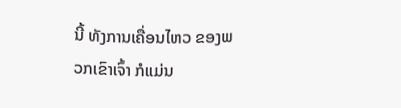ນີ້ ທັງການເຄື່ອນໄຫວ ຂອງພວກເຂົາເຈົ້າ ກໍແມ່ນ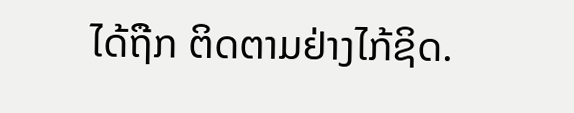ໄດ້ຖືກ ຕິດຕາມຢ່າງໄກ້ຊິດ.